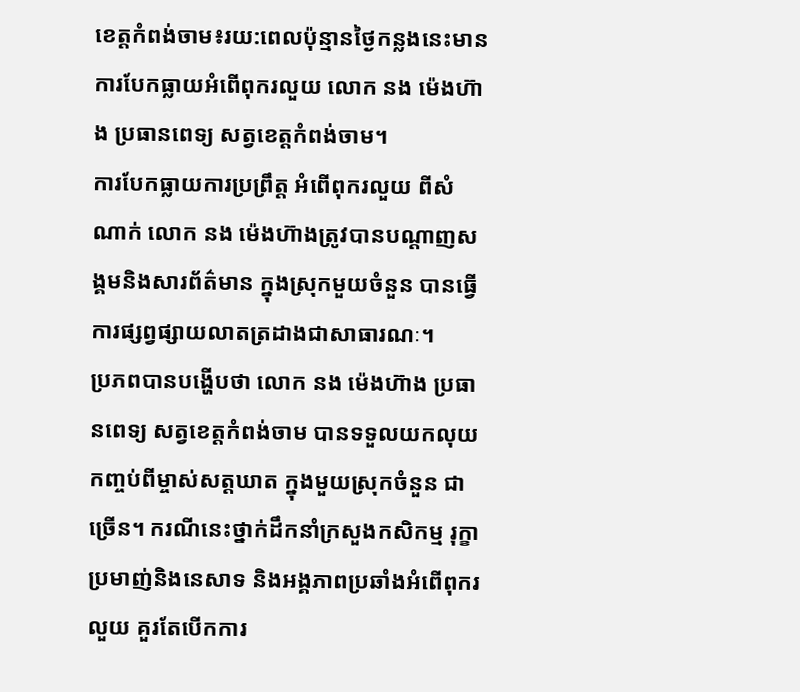ខេត្តកំពង់ចាម៖រយ:ពេលប៉ុន្មានថ្ងៃកន្លងនេះមានការបែកធ្លាយអំពើពុករលួយ លោក នង ម៉េងហ៊ាង ប្រធានពេទ្យ សត្វខេត្តកំពង់ចាម។
ការបែកធ្លាយការប្រព្រឹត្ត អំពើពុករលួយ ពីសំណាក់ លោក នង ម៉េងហ៊ាងត្រូវបានបណ្ដាញសង្គមនិងសារព័ត៌មាន ក្នុងស្រុកមួយចំនួន បានធ្វើការផ្សព្វផ្សាយលាតត្រដាងជាសាធារណៈ។
ប្រភពបានបង្ហើបថា លោក នង ម៉េងហ៊ាង ប្រធានពេទ្យ សត្វខេត្តកំពង់ចាម បានទទួលយកលុយកញ្ចប់ពីម្ចាស់សត្តឃាត ក្នុងមួយស្រុកចំនួន ជាច្រើន។ ករណីនេះថ្នាក់ដឹកនាំក្រសួងកសិកម្ម រុក្ខាប្រមាញ់និងនេសាទ និងអង្គភាពប្រឆាំងអំពើពុករលួយ គួរតែបើកការ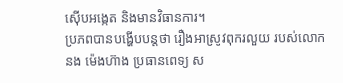ស៊ើបអង្កេត និងមានវិធានការ។
ប្រភពបានបង្ហើបបន្តថា រឿងអាស្រូវពុករលួយ របស់លោក នង ម៉េងហ៊ាង ប្រធានពេទ្យ ស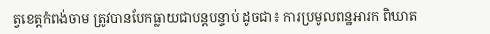ត្វខេត្តកំពង់ចាម ត្រូវបានបែកធ្លាយជាបន្តបន្ទាប់ ដូចជា៖ ការប្រមូលពន្ឋអារក ពិឃាត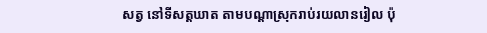សត្វ នៅទីសត្តឃាត តាមបណ្តាស្រុករាប់រយលានរៀល ប៉ុ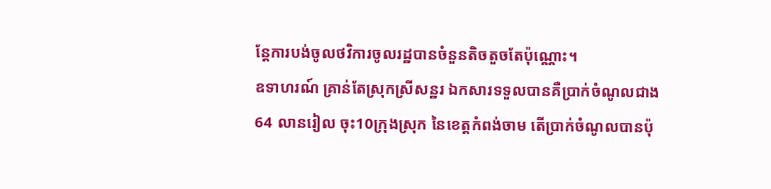ន្តែការបង់ចូលថវិការចូលរដ្ឋបានចំនួនតិចតួចតែប៉ុណ្ណោះ។
ឧទាហរណ៍ គ្រាន់តែស្រុកស្រីសន្ឋរ ឯកសារទទួលបានគឺប្រាក់ចំណូលជាង 64 លានរៀល ចុះ10ក្រុងស្រុក នៃខេត្តកំពង់ចាម តើប្រាក់ចំណូលបានប៉ុ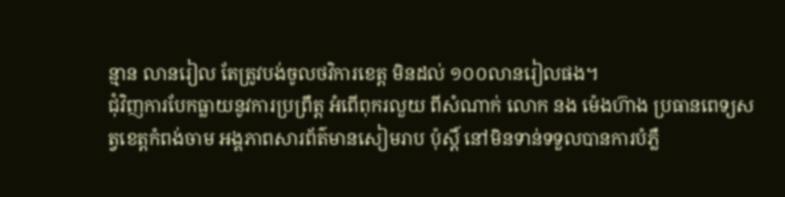ន្មាន លានរៀល តែត្រូវបង់ចូលថវិការខេត្ត មិនដល់ ១០០លានរៀលផង។
ជុំវិញការបែកធ្លាយនូវការប្រព្រឹត្ត អំពើពុករលួយ ពីសំណាក់ លោក នង ម៉េងហ៊ាង ប្រធានពេទ្យសត្វខេត្តកំពង់ចាម អង្គភាពសារព័ត៌មានសៀមរាប ប៉ុស្តិ៍ នៅមិនទាន់ទទួលបានការបំភ្លឺ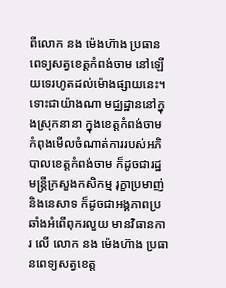ពីលោក នង ម៉េងហ៊ាង ប្រធានពេទ្យសត្វខេត្តកំពង់ចាម នៅឡើយទេរហូតដល់ម៉ោងផ្សាយនេះ។
ទោះជាយ៉ាងណា មជ្ឈដ្ឋាននៅក្នុងស្រុកនានា ក្នុងខេត្តកំពង់ចាម កំពុងមើលចំណាត់ការរបស់អភិបាលខេត្តកំពង់ចាម ក៏ដូចជារដ្ឋមន្ត្រីក្រសួងកសិកម្ម រុក្ខាប្រមាញ់និងនេសាទ ក៏ដូចជាអង្គភាពប្រឆាំងអំពើពុករលួយ មានវិធានការ លើ លោក នង ម៉េងហ៊ាង ប្រធានពេទ្យសត្វខេត្ត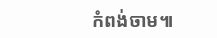កំពង់ចាម៕